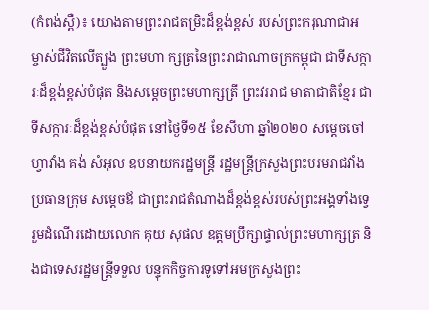(កំពង់ស្ពឺ)៖ យោងតាមព្រះរាជតម្រិះដ៏ខ្ពង់ខ្ពស់ របស់ព្រះករុណាជាអម្ចាស់ជីវិតលើត្បួង ព្រះមហា ក្សត្រនៃព្រះរាជាណាចក្រកម្ពុជា ជាទីសក្ការៈដ៏ខ្ពង់ខ្ពស់បំផុត និងសម្តេចព្រះមហាក្សត្រី ព្រះវររាជ មាតាជាតិខ្មែរ ជាទីសក្ការៈដ៏ខ្ពង់ខ្ពស់បំផុត នៅថ្ងៃទី១៥ ខែសីហា ឆ្នាំ២០២០ សម្តេចចៅហ្វាវាំង គង់ សំអុល ឧបនាយករដ្ឋមន្ត្រី រដ្ឋមន្ត្រីក្រសួងព្រះបរមរាជវាំង ប្រធានក្រុម សម្តេចឪ ជាព្រះរាជតំណាងដ៏ខ្ពង់ខ្ពស់របស់ព្រះអង្គទាំងទ្វេរួមដំណើរដោយលោក គុយ សុផល ឧត្តមប្រឹក្សាផ្ទាល់ព្រះមហាក្សត្រ និងជាទេសរដ្ឋមន្ត្រីទទួល បន្ទុកកិច្ចការទូទៅអមក្រសួងព្រះ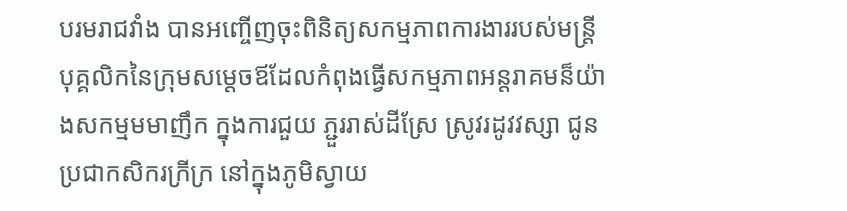បរមរាជវាំង បានអញ្ចើញចុះពិនិត្យសកម្មភាពការងាររបស់មន្ត្រី បុគ្គលិកនៃក្រុមសម្តេចឪដែលកំពុងធ្វើសកម្មភាពអន្តរាគមន៏យ៉ាងសកម្មមមាញឹក ក្នុងការជួយ ភ្ជួររាស់ដីស្រែ ស្រូវរដូវវស្សា ជូនប្រជាកសិករក្រីក្រ នៅក្នុងភូមិស្វាយ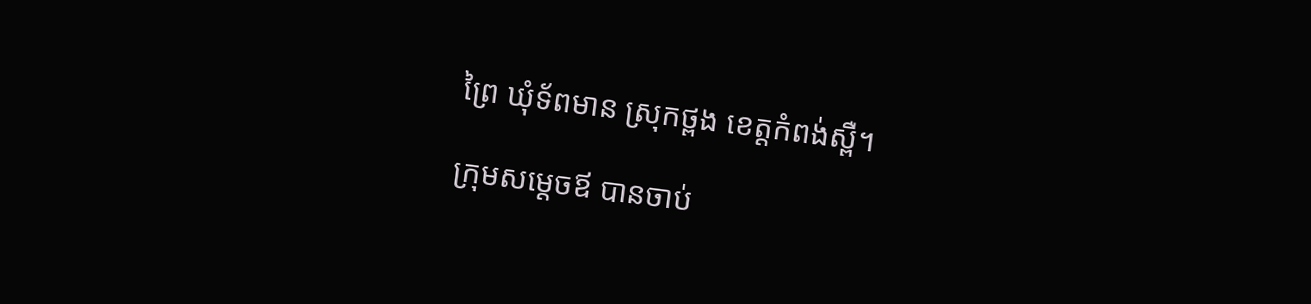ព្រៃ ឃុំទ័ពមាន ស្រុកថ្ពង ខេត្តកំពង់ស្ពឺ។

ក្រុមសម្តេចឪ បានចាប់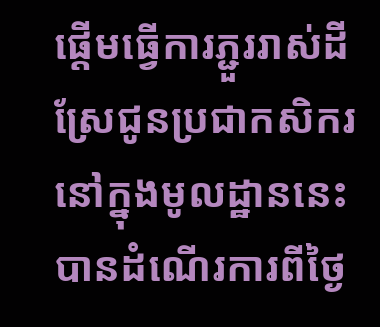ផ្តើមធ្វើការភ្ជួររាស់ដីស្រែជូនប្រជាកសិករ នៅក្នុងមូលដ្ឋាននេះ បានដំណើរការពីថ្ងៃ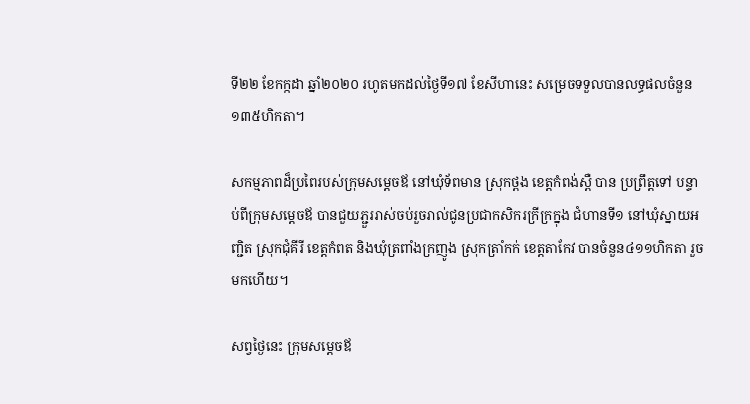ទី២២ ខែកក្កដា ឆ្នាំ២០២០ រហូតមកដល់ថ្ងៃទី១៧ ខែសីហានេះ សម្រេចទទួលបានលទ្ធផលចំនួន ១៣៥ហិកតា។

សកម្មភាពដ៏ប្រពៃរបស់ក្រុមសម្តេចឪ នៅឃុំទ័ពមាន ស្រុកថ្ពង ខេត្តកំពង់ស្ពឺ បាន ប្រព្រឹត្តទៅ បន្ទាប់ពីក្រុមសម្តេចឪ បានជួយភ្ជួររាស់ចប់រួចរាល់ជូនប្រជាកសិករក្រីក្រក្នុង ជំហានទី១ នៅឃុំស្នាយអញ្ជិត ស្រុកជុំគីរី ខេត្តកំពត និងឃុំត្រពាំងក្រញូង ស្រុកត្រាំកក់ ខេត្តតាកែវ បានចំនួន៤១១ហិកតា រួចមកហើយ។

សព្វថ្ងៃនេះ ក្រុមសម្តេចឪ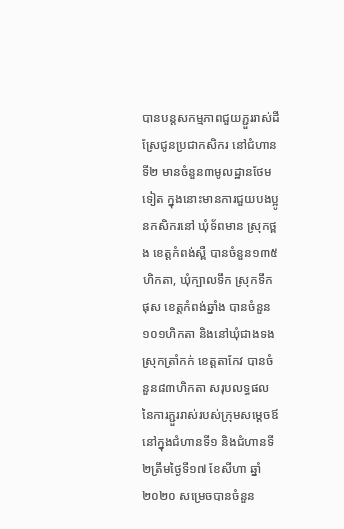បានបន្តសកម្មភាពជួយភ្ជួររាស់ដីស្រែជូនប្រជាកសិករ នៅជំហានទី២ មានចំនួន៣មូលដ្ឋានថែមទៀត ក្នុងនោះមានការជួយបងប្អូនកសិករនៅ ឃុំទ័ពមាន ស្រុកថ្ពង ខេត្តកំពង់ស្ពឺ បានចំនួន១៣៥ហិកតា, ឃុំក្បាលទឹក ស្រុកទឹកផុស ខេត្តកំពង់ឆ្នាំង បានចំនួន១០១ហិកតា និងនៅឃុំជាងទង ស្រុកត្រាំកក់ ខេត្តតាកែវ បានចំនួន៨៣ហិកតា សរុបលទ្ធផលនៃការភ្ជួររាស់របស់ក្រុមសម្តេចឪ នៅក្នុងជំហានទី១ និងជំហានទី២ត្រឹមថ្ងៃទី១៧ ខែសីហា ឆ្នាំ២០២០ សម្រេចបានចំនួន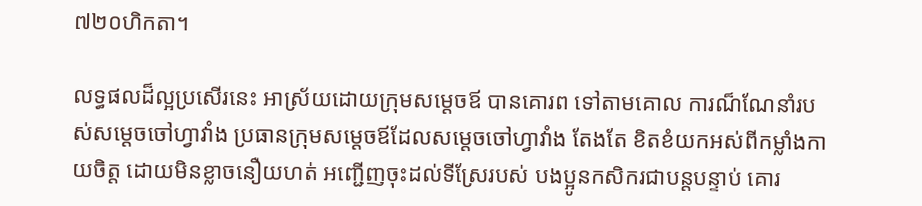៧២០ហិកតា។

លទ្ធផលដ៏ល្អប្រសើរនេះ អាស្រ័យដោយក្រុមសម្តេចឪ បានគោរព ទៅតាមគោល ការណ៏ណែនាំរបស់សម្តេចចៅហ្វាវាំង ប្រធានក្រុមសម្តេចឪដែលសម្តេចចៅហ្វាវាំង តែងតែ ខិតខំយកអស់ពីកម្លាំងកាយចិត្ត ដោយមិនខ្លាចនឿយហត់ អញ្ជើញចុះដល់ទីស្រែរបស់ បងប្អូនកសិករជាបន្តបន្ទាប់ គោរ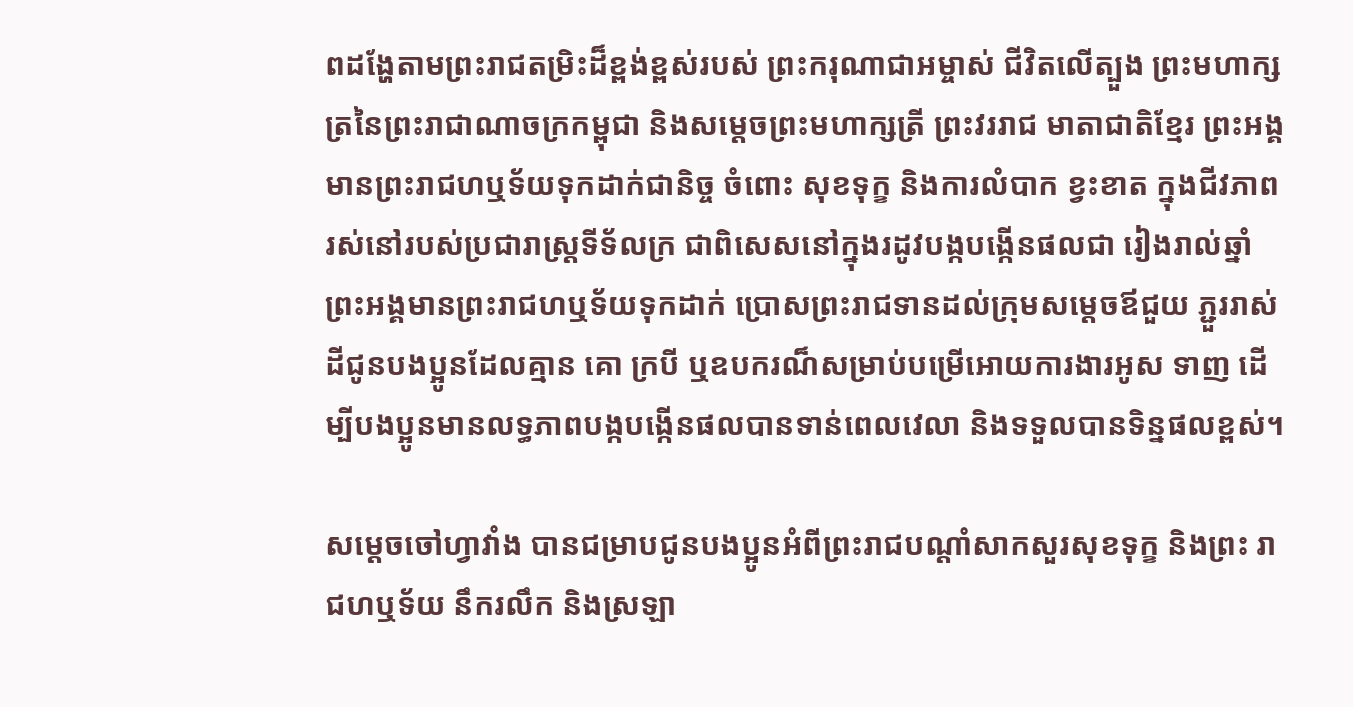ពដង្ហែតាមព្រះរាជតម្រិះដ៏ខ្ពង់ខ្ពស់របស់ ព្រះករុណាជាអម្ចាស់ ជីវិតលើត្បួង ព្រះមហាក្សត្រនៃព្រះរាជាណាចក្រកម្ពុជា និងសម្តេចព្រះមហាក្សត្រី ព្រះវររាជ មាតាជាតិខ្មែរ ព្រះអង្គមានព្រះរាជហឬទ័យទុកដាក់ជានិច្ច ចំពោះ សុខទុក្ខ និងការលំបាក ខ្វះខាត ក្នុងជីវភាពរស់នៅរបស់ប្រជារាស្ត្រទីទ័លក្រ ជាពិសេសនៅក្នុងរដូវបង្កបង្កើនផលជា រៀងរាល់ឆ្នាំ ព្រះអង្គមានព្រះរាជហឬទ័យទុកដាក់ ប្រោសព្រះរាជទានដល់ក្រុមសម្តេចឪជួយ ភ្ជួររាស់ដីជូនបងប្អូនដែលគ្មាន គោ ក្របី ឬឧបករណ៏សម្រាប់បម្រើអោយការងារអូស ទាញ ដើម្បីបងប្អូនមានលទ្ធភាពបង្កបង្កើនផលបានទាន់ពេលវេលា និងទទួលបានទិន្នផលខ្ពស់។

សម្តេចចៅហ្វាវាំង បានជម្រាបជូនបងប្អូនអំពីព្រះរាជបណ្តាំសាកសួរសុខទុក្ខ និងព្រះ រាជហឬទ័យ នឹករលឹក និងស្រឡា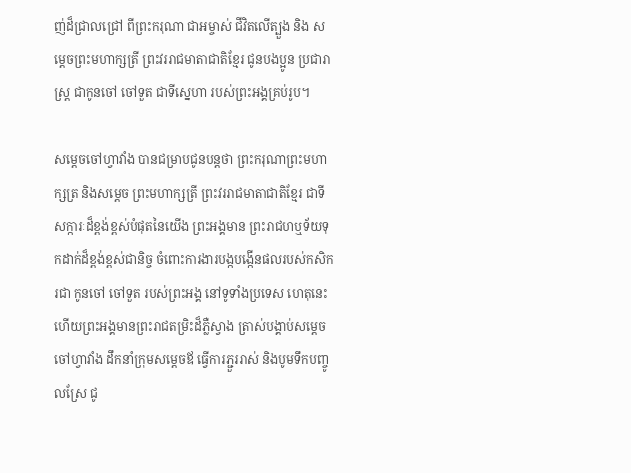ញ់ដ៏ជ្រាលជ្រៅ ពីព្រះករុណា ជាអម្ចាស់ ជីវិតលើត្បួង និង សម្តេចព្រះមហាក្សត្រី ព្រះវររាជមាតាជាតិខ្មែរ ជូនបងប្អូន ប្រជារាស្ត្រ ជាកូនចៅ ចៅទួត ជាទីស្នេហា របស់ព្រះអង្គគ្រប់រូប។

សម្តេចចៅហ្វាវាំង បានជម្រាបជូនបន្តថា ព្រះករុណាព្រះមហាក្សត្រ និងសម្តេច ព្រះមហាក្សត្រី ព្រះវររាជមាតាជាតិខ្មែរ ជាទីសក្ការៈដ៏ខ្ពង់ខ្ពស់បំផុតនៃយើង ព្រះអង្គមាន ព្រះរាជហឬទ័យទុកដាក់ដ៏ខ្ពង់ខ្ពស់ជានិច្ច ចំពោះការងារបង្កបង្កើនផលរបស់កសិករជា កូនចៅ ចៅទួត របស់ព្រះអង្គ នៅទូទាំងប្រទេស ហេតុនេះហើយព្រះអង្គមានព្រះរាជតម្រិះដ៏ភ្លឺស្វាង ត្រាស់បង្គាប់សម្តេច ចៅហ្វាវាំង ដឹកនាំក្រុមសម្តេចឪ ធ្វើការភ្ជួររាស់ និងបូមទឹកបញ្ចូលស្រែ ជូ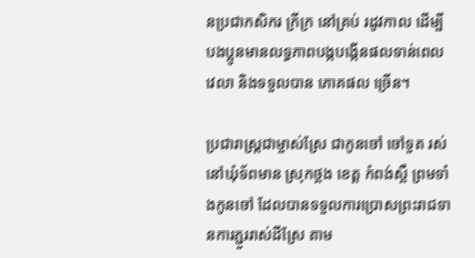នប្រជាកសិករ ក្រីក្រ នៅគ្រប់ រដូវកាល ដើម្បីបងប្អូនមានលទ្ធភាពបង្កបង្កើនផលទាន់ពេលវេលា និងទទួលបាន ភោគផល ច្រើន។

ប្រជារាស្ត្រជាម្ចាស់ស្រែ ជាកូនចៅ ចៅទួត រស់នៅឃុំទ័ពមាន ស្រុកថ្ពង ខេត្ត កំពង់ស្ពឺ ព្រមទាំងកូនចៅ ដែលបានទទួលការប្រោសព្រះរាជទានការភ្ជួររាស់ដីស្រែ តាម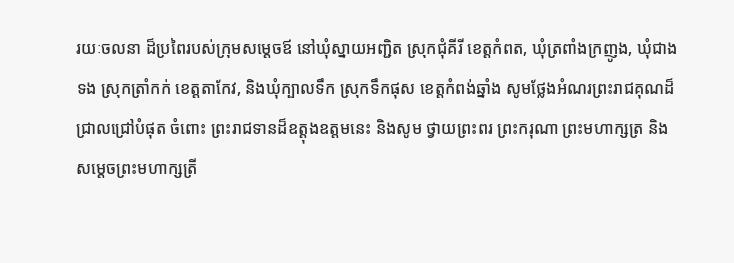រយៈចលនា ដ៏ប្រពៃរបស់ក្រុមសម្តេចឪ នៅឃុំស្នាយអញ្ជិត ស្រុកជុំគីរី ខេត្តកំពត, ឃុំត្រពាំងក្រញូង, ឃុំជាងទង ស្រុកត្រាំកក់ ខេត្តតាកែវ, និងឃុំក្បាលទឹក ស្រុកទឹកផុស ខេត្តកំពង់ឆ្នាំង សូមថ្លែងអំណរព្រះរាជគុណដ៏ជ្រាលជ្រៅបំផុត ចំពោះ ព្រះរាជទានដ៏ឧត្តុងឧត្តមនេះ និងសូម ថ្វាយព្រះពរ ព្រះករុណា ព្រះមហាក្សត្រ និងសម្តេចព្រះមហាក្សត្រី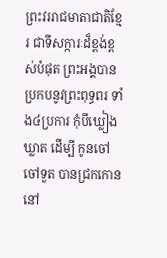ព្រះវររាជមាតាជាតិខ្មែរ ជាទីសក្ការៈដ៏ខ្ពង់ខ្ពស់បំផុត ព្រះអង្គបានប្រកបនូវព្រះពុទ្ធពរ ទាំង៤ប្រការ កុំបីឃ្លៀងឃ្លាត ដើម្បី កូនចៅ ចៅទួត បានជ្រកកោននៅ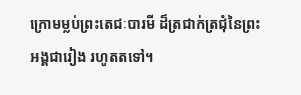ក្រោមម្លប់ព្រះតេជៈបារមី ដ៏ត្រជាក់ត្រជុំនៃព្រះអង្គជារៀង រហូតតទៅ។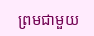ព្រមជាមួយ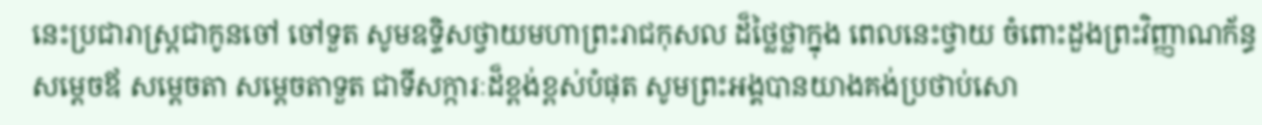នេះប្រជារាស្ត្រជាកូនចៅ ចៅទួត សូមឧទ្ទិសថ្វាយមហាព្រះរាជកុសល ដ៏ថ្លៃថ្លាក្នុង ពេលនេះថ្វាយ ចំពោះដួងព្រះវិញ្ញាណក័ន្ធ សម្តេចឪ សម្តេចតា សម្តេចតាទួត ជាទីសក្ការៈដ៏ខ្ពង់ខ្ពស់បំផុត សូមព្រះអង្គបានយាងគង់ប្រថាប់សោ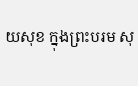យសុខ ក្នុងព្រះបរម សុ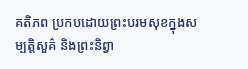គតិភព ប្រកបដោយព្រះបរមសុខក្នុងសម្បត្តិសួគ៌ និងព្រះនិព្វា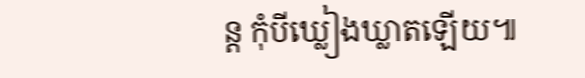ន្ត កុំបីឃ្លៀងឃ្លាតឡើយ៕